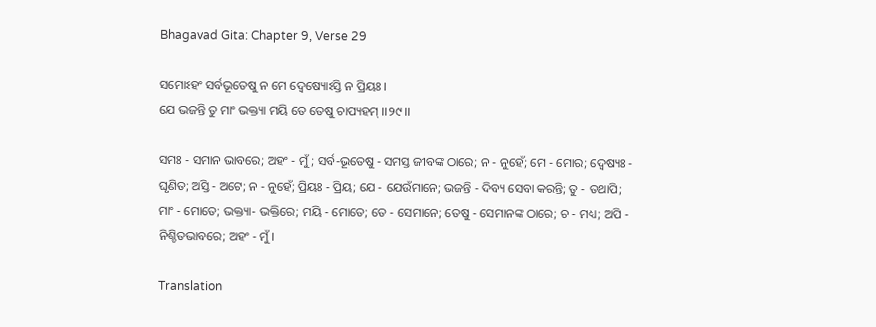Bhagavad Gita: Chapter 9, Verse 29

ସମୋଽହଂ ସର୍ବଭୂତେଷୁ ନ ମେ ଦ୍ୱେଷ୍ୟୋଽସ୍ତି ନ ପ୍ରିୟଃ ।
ଯେ ଭଜନ୍ତି ତୁ ମାଂ ଭକ୍ତ୍ୟା ମୟି ତେ ତେଷୁ ଚାପ୍ୟହମ୍ ।।୨୯।।

ସମଃ - ସମାନ ଭାବରେ; ଅହଂ - ମୁଁ; ସର୍ବ-ଭୂତେଷୁ - ସମସ୍ତ ଜୀବଙ୍କ ଠାରେ; ନ - ନୁହେଁ; ମେ - ମୋର; ଦ୍ୱେଷ୍ୟଃ - ଘୃଣିତ; ଅସ୍ତି - ଅଟେ; ନ - ନୁହେଁ; ପ୍ରିୟଃ - ପ୍ରିୟ; ଯେ - ଯେଉଁମାନେ; ଭଜନ୍ତି - ଦିବ୍ୟ ସେବା କରନ୍ତି; ତୁ - ତଥାପି; ମାଂ - ମୋତେ; ଭକ୍ତ୍ୟା- ଭକ୍ତିରେ; ମୟି - ମୋତେ; ତେ - ସେମାନେ; ତେଷୁ - ସେମାନଙ୍କ ଠାରେ; ଚ - ମଧ୍ୟ; ଅପି - ନିଶ୍ଚିତଭାବରେ; ଅହଂ - ମୁଁ ।

Translation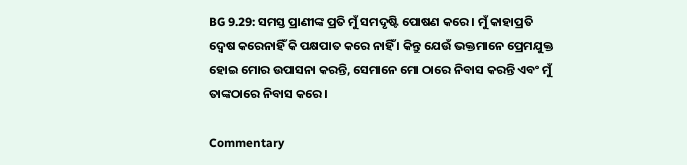BG 9.29: ସମସ୍ତ ପ୍ରାଣୀଙ୍କ ପ୍ରତି ମୁଁ ସମଦୃଷ୍ଟି ପୋଷଣ କରେ । ମୁଁ କାହାପ୍ରତି ଦ୍ୱେଷ କରେନାହିଁ କି ପକ୍ଷପାତ କରେ ନାହିଁ । କିନ୍ତୁ ଯେଉଁ ଭକ୍ତମାନେ ପ୍ରେମଯୁକ୍ତ ହୋଇ ମୋର ଉପାସନା କରନ୍ତି, ସେମାନେ ମୋ ଠାରେ ନିବାସ କରନ୍ତି ଏବଂ ମୁଁ ତାଙ୍କଠାରେ ନିବାସ କରେ ।

Commentary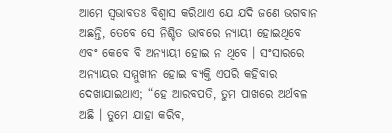ଆମେ ସ୍ୱଭାବତଃ ବିଶ୍ୱାସ କରିଥାଏ ଯେ ଯଦି ଜଣେ ଭଗବାନ ଅଛନ୍ତି, ତେବେ ସେ ନିଶ୍ଚିତ ଭାବରେ ନ୍ୟାୟୀ ହୋଇଥିବେ ଏବଂ କେବେ ବି ଅନ୍ୟାୟୀ ହୋଇ ନ ଥିବେ । ସଂସାରରେ ଅନ୍ୟାୟର ସମ୍ମୁଖୀନ ହୋଇ ବ୍ୟକ୍ତି ଏପରି କହିବାର ଦେଖାଯାଇଥାଏ; “ହେ ଆରବପତି, ତୁମ ପାଖରେ ଅର୍ଥବଳ ଅଛି । ତୁମେ ଯାହା କରିବ,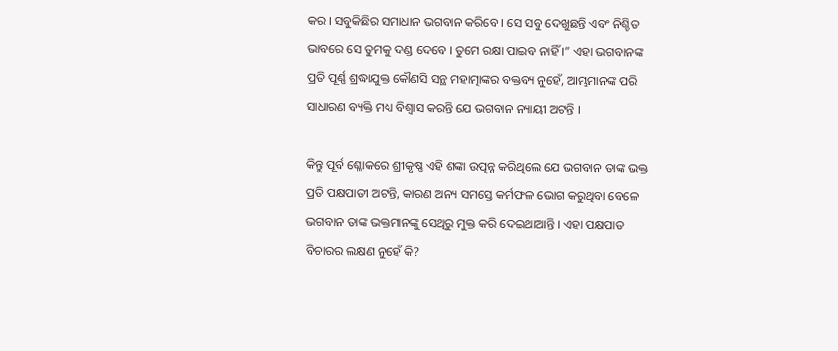କର । ସବୁକିଛିର ସମାଧାନ ଭଗବାନ କରିବେ । ସେ ସବୁ ଦେଖୁଛନ୍ତି ଏବଂ ନିଶ୍ଚିତ ଭାବରେ ସେ ତୁମକୁ ଦଣ୍ଡ ଦେବେ । ତୁମେ ରକ୍ଷା ପାଇବ ନାହିଁ ।” ଏହା ଭଗବାନଙ୍କ ପ୍ରତି ପୂର୍ଣ୍ଣ ଶ୍ରଦ୍ଧାଯୁକ୍ତ କୌଣସି ସନ୍ଥ ମହାତ୍ମାଙ୍କର ବକ୍ତବ୍ୟ ନୁହେଁ, ଆମ୍ଭମାନଙ୍କ ପରି ସାଧାରଣ ବ୍ୟକ୍ତି ମଧ୍ୟ ବିଶ୍ୱାସ କରନ୍ତି ଯେ ଭଗବାନ ନ୍ୟାୟୀ ଅଟନ୍ତି ।

କିନ୍ତୁ ପୂର୍ବ ଶ୍ଳୋକରେ ଶ୍ରୀକୃଷ୍ଣ ଏହି ଶଙ୍କା ଉତ୍ପନ୍ନ କରିଥିଲେ ଯେ ଭଗବାନ ତାଙ୍କ ଭକ୍ତ ପ୍ରତି ପକ୍ଷପାତୀ ଅଟନ୍ତି, କାରଣ ଅନ୍ୟ ସମସ୍ତେ କର୍ମଫଳ ଭୋଗ କରୁଥିବା ବେଳେ ଭଗବାନ ତାଙ୍କ ଭକ୍ତମାନଙ୍କୁ ସେଥିରୁ ମୁକ୍ତ କରି ଦେଇଥାଆନ୍ତି । ଏହା ପକ୍ଷପାତ ବିଚାରର ଲକ୍ଷଣ ନୁହେଁ କି?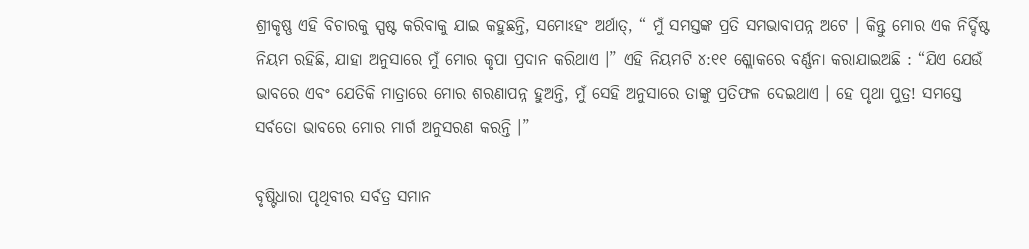ଶ୍ରୀକୃଷ୍ଣ ଏହି ବିଚାରକୁ ସ୍ପଷ୍ଟ କରିବାକୁ ଯାଇ କହୁଛନ୍ତି, ସମୋଽହଂ ଅର୍ଥାତ୍‌, “ ମୁଁ ସମସ୍ତଙ୍କ ପ୍ରତି ସମଭାବାପନ୍ନ ଅଟେ । କିନ୍ତୁ ମୋର ଏକ ନିର୍ଦ୍ଦିଷ୍ଟ ନିୟମ ରହିଛି, ଯାହା ଅନୁସାରେ ମୁଁ ମୋର କୃପା ପ୍ରଦାନ କରିଥାଏ ।” ଏହି ନିୟମଟି ୪:୧୧ ଶ୍ଲୋକରେ ବର୍ଣ୍ଣନା କରାଯାଇଅଛି : “ଯିଏ ଯେଉଁ ଭାବରେ ଏବଂ ଯେତିକି ମାତ୍ରାରେ ମୋର ଶରଣାପନ୍ନ ହୁଅନ୍ତି, ମୁଁ ସେହି ଅନୁସାରେ ତାଙ୍କୁ ପ୍ରତିଫଳ ଦେଇଥାଏ । ହେ ପୃଥା ପୁତ୍ର! ସମସ୍ତେ ସର୍ବତୋ ଭାବରେ ମୋର ମାର୍ଗ ଅନୁସରଣ କରନ୍ତି ।”

ବୃଷ୍ଟିଧାରା ପୃଥିବୀର ସର୍ବତ୍ର ସମାନ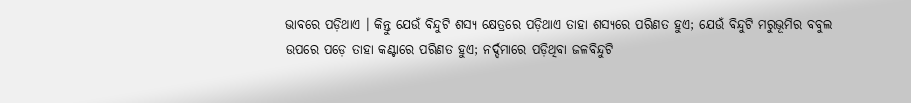ଭାବରେ ପଡ଼ିଥାଏ । କିନ୍ତୁ ଯେଉଁ ବିନ୍ଦୁଟି ଶସ୍ୟ କ୍ଷେତ୍ରରେ ପଡ଼ିଥାଏ ତାହା ଶସ୍ୟରେ ପରିଣତ ହୁଏ; ଯେଉଁ ବିନ୍ଦୁଟି ମରୁଭୂମିର ବବୁଲ ଉପରେ ପଡ଼େ ତାହା କଣ୍ଟାରେ ପରିଣତ ହୁଏ; ନର୍ଦ୍ଦମାରେ ପଡ଼ିଥିବା ଜଳବିନ୍ଦୁଟି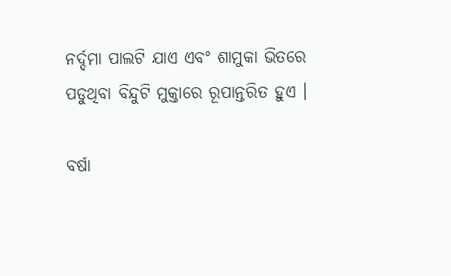ନର୍ଦ୍ଦମା ପାଲଟି ଯାଏ ଏବଂ ଶାମୁକା ଭିତରେ ପଡୁଥିବା ବିନ୍ଦୁଟି ମୁକ୍ତାରେ ରୂପାନ୍ତରିତ ହୁଏ ।

ବର୍ଷା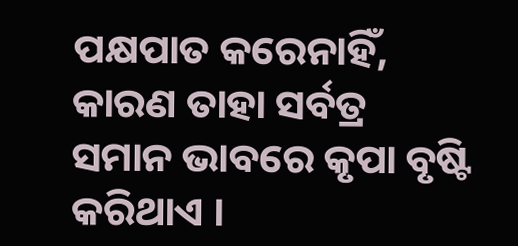ପକ୍ଷପାତ କରେନାହିଁ, କାରଣ ତାହା ସର୍ବତ୍ର ସମାନ ଭାବରେ କୃପା ବୃଷ୍ଟି କରିଥାଏ ।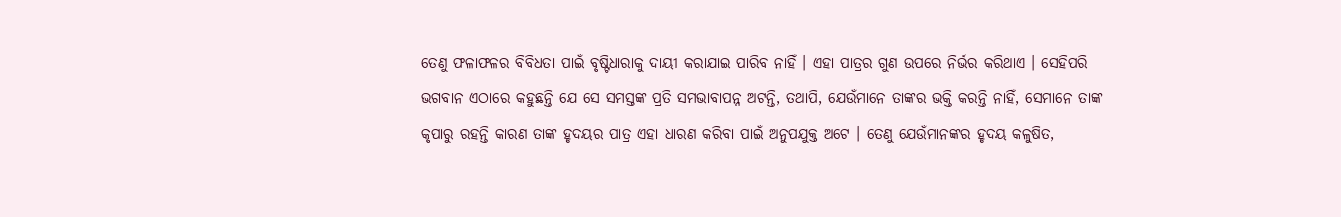ତେଣୁ ଫଳାଫଳର ବିବିଧତା ପାଇଁ ବୃଷ୍ଟିଧାରାକୁ ଦାୟୀ କରାଯାଇ ପାରିବ ନାହିଁ । ଏହା ପାତ୍ରର ଗୁଣ ଉପରେ ନିର୍ଭର କରିଥାଏ । ସେହିପରି ଭଗବାନ ଏଠାରେ କହୁଛନ୍ତି ଯେ ସେ ସମସ୍ତଙ୍କ ପ୍ରତି ସମଭାବାପନ୍ନ ଅଟନ୍ତି, ତଥାପି, ଯେଉଁମାନେ ତାଙ୍କର ଭକ୍ତି କରନ୍ତି ନାହିଁ, ସେମାନେ ତାଙ୍କ କୃପାରୁ ରହନ୍ତି କାରଣ ତାଙ୍କ ହୃଦୟର ପାତ୍ର ଏହା ଧାରଣ କରିବା ପାଇଁ ଅନୁପଯୁକ୍ତ ଅଟେ । ତେଣୁ ଯେଉଁମାନଙ୍କର ହୃଦୟ କଳୁଷିତ,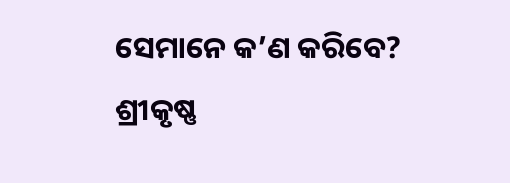ସେମାନେ କ’ଣ କରିବେ? ଶ୍ରୀକୃଷ୍ଣ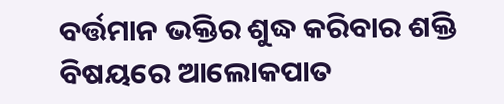ବର୍ତ୍ତମାନ ଭକ୍ତିର ଶୁଦ୍ଧ କରିବାର ଶକ୍ତି ବିଷୟରେ ଆଲୋକପାତ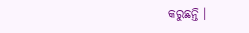କରୁଛନ୍ତି ।